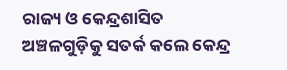ରାଜ୍ୟ ଓ କେନ୍ଦ୍ରଶାସିତ ଅଞ୍ଚଳଗୁଡ଼ିକୁ ସତର୍କ କଲେ କେନ୍ଦ୍ର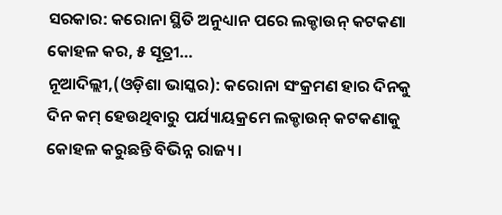ସରକାର: କରୋନା ସ୍ଥିତି ଅନୁଧ୍ୟାନ ପରେ ଲକ୍ଡାଉନ୍ କଟକଣା କୋହଳ କର, ୫ ସୂତ୍ରୀ…
ନୂଆଦିଲ୍ଲୀ,(ଓଡ଼ିଶା ଭାସ୍କର): କରୋନା ସଂକ୍ରମଣ ହାର ଦିନକୁ ଦିନ କମ୍ ହେଉଥିବାରୁ ପର୍ଯ୍ୟାୟକ୍ରମେ ଲକ୍ଡାଉନ୍ କଟକଣାକୁ କୋହଳ କରୁଛନ୍ତି ବିଭିନ୍ନ ରାଜ୍ୟ ।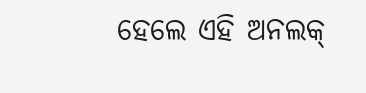ହେଲେ ଏହି ଅନଲକ୍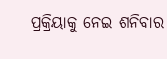ପ୍ରକ୍ରିୟାକୁ ନେଇ ଶନିବାର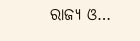ରାଜ୍ୟ ଓ…